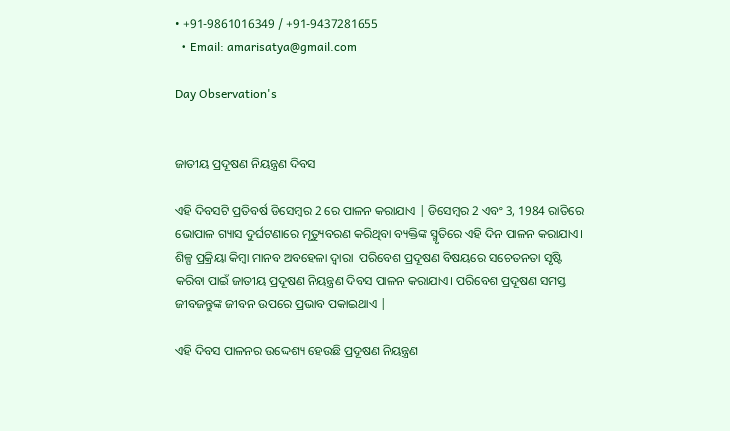• +91-9861016349 / +91-9437281655
  • Email: amarisatya@gmail.com

Day Observation's


ଜାତୀୟ ପ୍ରଦୂଷଣ ନିୟନ୍ତ୍ରଣ ଦିବସ

ଏହି ଦିବସଟି ପ୍ରତିବର୍ଷ ଡିସେମ୍ବର 2 ରେ ପାଳନ କରାଯାଏ | ଡିସେମ୍ବର 2 ଏବଂ 3, 1984 ରାତିରେ ଭୋପାଳ ଗ୍ୟାସ ଦୁର୍ଘଟଣାରେ ମୃତ୍ୟୁବରଣ କରିଥିବା ବ୍ୟକ୍ତିଙ୍କ ସ୍ମୃତିରେ ଏହି ଦିନ ପାଳନ କରାଯାଏ। ଶିଳ୍ପ ପ୍ରକ୍ରିୟା କିମ୍ବା ମାନବ ଅବହେଳା ଦ୍ୱାରା  ପରିବେଶ ପ୍ରଦୂଷଣ ବିଷୟରେ ସଚେତନତା ସୃଷ୍ଟି କରିବା ପାଇଁ ଜାତୀୟ ପ୍ରଦୂଷଣ ନିୟନ୍ତ୍ରଣ ଦିବସ ପାଳନ କରାଯାଏ। ପରିବେଶ ପ୍ରଦୂଷଣ ସମସ୍ତ ଜୀବଜନ୍ତୁଙ୍କ ଜୀବନ ଉପରେ ପ୍ରଭାବ ପକାଇଥାଏ |

ଏହି ଦିବସ ପାଳନର ଉଦ୍ଦେଶ୍ୟ ହେଉଛି ପ୍ରଦୂଷଣ ନିୟନ୍ତ୍ରଣ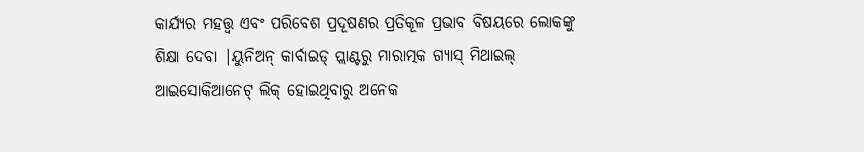କାର୍ଯ୍ୟର ମହତ୍ତ୍ୱ ଏବଂ ପରିବେଶ ପ୍ରଦୂଷଣର ପ୍ରତିକୂଳ ପ୍ରଭାବ ବିଷୟରେ ଲୋକଙ୍କୁ ଶିକ୍ଷା ଦେବା |ୟୁନିଅନ୍ କାର୍ବାଇଡ୍ ପ୍ଲାଣ୍ଟରୁ ମାରାତ୍ମକ ଗ୍ୟାସ୍ ମିଥାଇଲ୍ ଆଇସୋକିଆନେଟ୍ ଲିକ୍ ହୋଇଥିବାରୁ ଅନେକ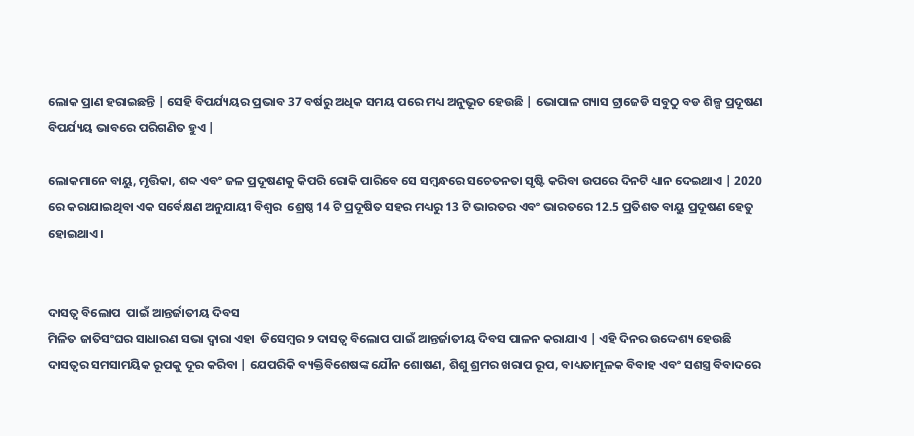ଲୋକ ପ୍ରାଣ ହରାଇଛନ୍ତି | ସେହି ବିପର୍ଯ୍ୟୟର ପ୍ରଭାବ 37 ବର୍ଷରୁ ଅଧିକ ସମୟ ପରେ ମଧ୍ୟ ଅନୁଭୂତ ହେଉଛି | ଭୋପାଳ ଗ୍ୟାସ ଟ୍ରାଜେଡି ସବୁଠୁ ବଡ ଶିଳ୍ପ ପ୍ରଦୂଷଣ ବିପର୍ଯ୍ୟୟ ଭାବରେ ପରିଗଣିତ ହୁଏ |

ଲୋକମାନେ ବାୟୁ, ମୃତ୍ତିକା, ଶବ୍ଦ ଏବଂ ଜଳ ପ୍ରଦୂଷଣକୁ କିପରି ରୋକି ପାରିବେ ସେ ସମ୍ବନ୍ଧରେ ସଚେତନତା ସୃଷ୍ଟି କରିବା ଉପରେ ଦିନଟି ଧ୍ୟାନ ଦେଇଥାଏ | 2020 ରେ କରାଯାଇଥିବା ଏକ ସର୍ବେକ୍ଷଣ ଅନୁଯାୟୀ ବିଶ୍ୱର  ଶ୍ରେଷ୍ଠ 14 ଟି ପ୍ରଦୂଷିତ ସହର ମଧ୍ୟରୁ 13 ଟି ଭାରତର ଏବଂ ଭାରତରେ 12.5 ପ୍ରତିଶତ ବାୟୁ ପ୍ରଦୂଷଣ ହେତୁ ହୋଇଥାଏ।


ଦାସତ୍ୱ ବିଲୋପ  ପାଇଁ ଆନ୍ତର୍ଜାତୀୟ ଦିବସ
ମିଳିତ ଜାତିସଂଘର ସାଧାରଣ ସଭା ଦ୍ୱାରା ଏହା  ଡିସେମ୍ବର ୨ ଦାସତ୍ୱ ବିଲୋପ ପାଇଁ ଆନ୍ତର୍ଜାତୀୟ ଦିବସ ପାଳନ କରାଯାଏ | ଏହି ଦିନର ଉଦ୍ଦେଶ୍ୟ ହେଉଛି ଦାସତ୍ୱର ସମସାମୟିକ ରୂପକୁ ଦୂର କରିବା | ଯେପରିକି ବ୍ୟକ୍ତିବିଶେଷଙ୍କ ଯୌନ ଶୋଷଣ, ଶିଶୁ ଶ୍ରମର ଖରାପ ରୂପ, ବାଧ୍ୟତାମୂଳକ ବିବାହ ଏବଂ ସଶସ୍ତ୍ର ବିବାଦରେ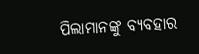ପିଲାମାନଙ୍କୁ ବ୍ୟବହାର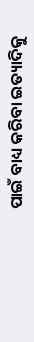ପାଇଁ ବାଧ୍ୟ କରିବା ଇତ୍ୟାଦିକୁ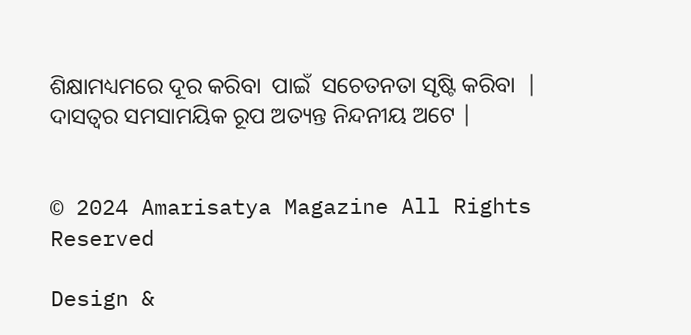ଶିକ୍ଷାମଧ୍ୟମରେ ଦୂର କରିବା  ପାଇଁ  ସଚେତନତା ସୃଷ୍ଟି କରିବା  | ଦାସତ୍ୱର ସମସାମୟିକ ରୂପ ଅତ୍ୟନ୍ତ ନିନ୍ଦନୀୟ ଅଟେ |


© 2024 Amarisatya Magazine All Rights Reserved

Design &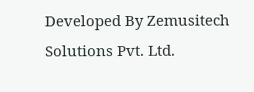Developed By Zemusitech Solutions Pvt. Ltd.